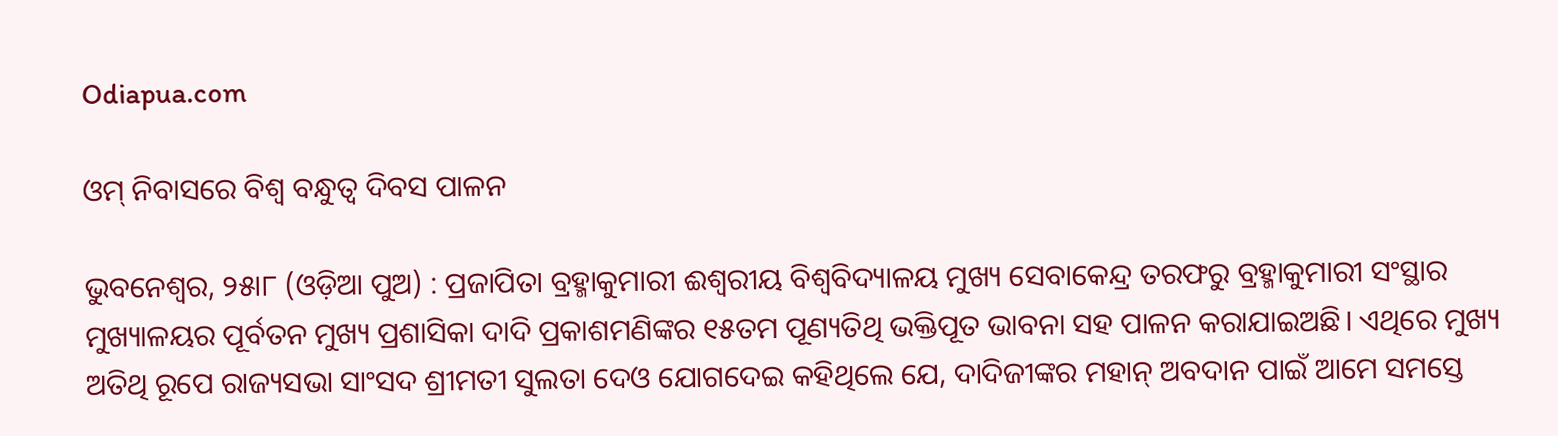Odiapua.com

ଓମ୍ ନିବାସରେ ବିଶ୍ୱ ବନ୍ଧୁତ୍ୱ ଦିବସ ପାଳନ

ଭୁବନେଶ୍ୱର, ୨୫ା୮ (ଓଡ଼ିଆ ପୁଅ) : ପ୍ରଜାପିତା ବ୍ରହ୍ମାକୁମାରୀ ଈଶ୍ୱରୀୟ ବିଶ୍ୱବିଦ୍ୟାଳୟ ମୁଖ୍ୟ ସେବାକେନ୍ଦ୍ର ତରଫରୁ ବ୍ରହ୍ମାକୁମାରୀ ସଂସ୍ଥାର ମୁଖ୍ୟାଳୟର ପୂର୍ବତନ ମୁଖ୍ୟ ପ୍ରଶାସିକା ଦାଦି ପ୍ରକାଶମଣିଙ୍କର ୧୫ତମ ପୂଣ୍ୟତିଥି ଭକ୍ତିପୂତ ଭାବନା ସହ ପାଳନ କରାଯାଇଅଛି। ଏଥିରେ ମୁଖ୍ୟ ଅତିଥି ରୂପେ ରାଜ୍ୟସଭା ସାଂସଦ ଶ୍ରୀମତୀ ସୁଲତା ଦେଓ ଯୋଗଦେଇ କହିଥିଲେ ଯେ, ଦାଦିଜୀଙ୍କର ମହାନ୍ ଅବଦାନ ପାଇଁ ଆମେ ସମସ୍ତେ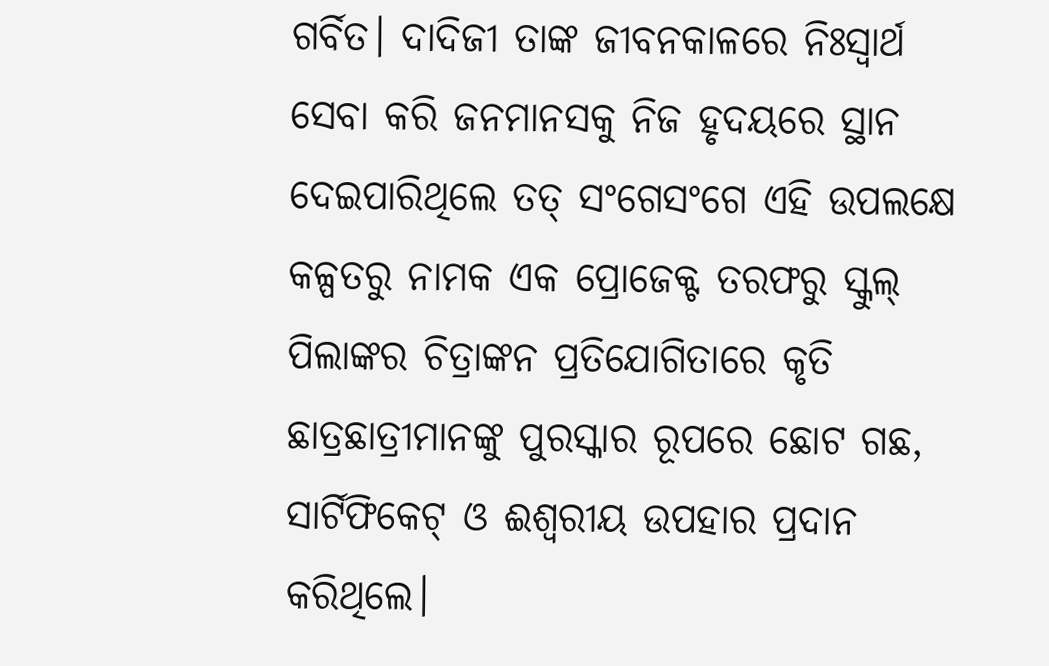ଗର୍ବିତ। ଦାଦିଜୀ ତାଙ୍କ ଜୀବନକାଳରେ ନିଃସ୍ୱାର୍ଥ ସେବା କରି ଜନମାନସକୁ ନିଜ ହୃଦୟରେ ସ୍ଥାନ ଦେଇପାରିଥିଲେ ତତ୍ ସଂଗେସଂଗେ ଏହି ଉପଲକ୍ଷେ କଳ୍ପତରୁ ନାମକ ଏକ ପ୍ରୋଜେକ୍ଟ ତରଫରୁ ସ୍କୁଲ୍ ପିଲାଙ୍କର ଚିତ୍ରାଙ୍କନ ପ୍ରତିଯୋଗିତାରେ କୃତି ଛାତ୍ରଛାତ୍ରୀମାନଙ୍କୁ ପୁରସ୍କାର ରୂପରେ ଛୋଟ ଗଛ, ସାର୍ଟିଫିକେଟ୍ ଓ ଈଶ୍ୱରୀୟ ଉପହାର ପ୍ରଦାନ କରିଥିଲେ।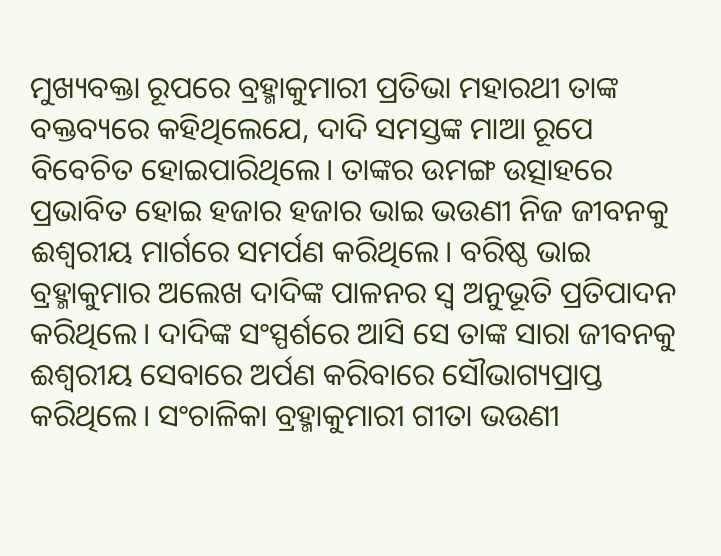ମୁଖ୍ୟବକ୍ତା ରୂପରେ ବ୍ରହ୍ମାକୁମାରୀ ପ୍ରତିଭା ମହାରଥୀ ତାଙ୍କ ବକ୍ତବ୍ୟରେ କହିଥିଲେଯେ, ଦାଦି ସମସ୍ତଙ୍କ ମାଆ ରୂପେ ବିବେଚିତ ହୋଇପାରିଥିଲେ। ତାଙ୍କର ଉମଙ୍ଗ ଉତ୍ସାହରେ ପ୍ରଭାବିତ ହୋଇ ହଜାର ହଜାର ଭାଇ ଭଉଣୀ ନିଜ ଜୀବନକୁ ଈଶ୍ୱରୀୟ ମାର୍ଗରେ ସମର୍ପଣ କରିଥିଲେ। ବରିଷ୍ଠ ଭାଇ ବ୍ରହ୍ମାକୁମାର ଅଲେଖ ଦାଦିଙ୍କ ପାଳନର ସ୍ୱ ଅନୁଭୂତି ପ୍ରତିପାଦନ କରିଥିଲେ। ଦାଦିଙ୍କ ସଂସ୍ପର୍ଶରେ ଆସି ସେ ତାଙ୍କ ସାରା ଜୀବନକୁ ଈଶ୍ୱରୀୟ ସେବାରେ ଅର୍ପଣ କରିବାରେ ସୌଭାଗ୍ୟପ୍ରାପ୍ତ କରିଥିଲେ। ସଂଚାଳିକା ବ୍ରହ୍ମାକୁମାରୀ ଗୀତା ଭଉଣୀ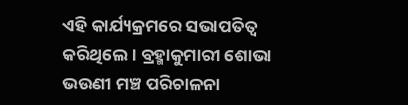ଏହି କାର୍ଯ୍ୟକ୍ରମରେ ସଭାପତିତ୍ୱ କରିଥିଲେ। ବ୍ରହ୍ମାକୁମାରୀ ଶୋଭା ଭଉଣୀ ମଞ୍ଚ ପରିଚାଳନା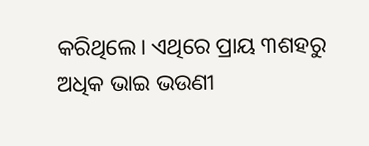କରିଥିଲେ। ଏଥିରେ ପ୍ରାୟ ୩ଶହରୁ ଅଧିକ ଭାଇ ଭଉଣୀ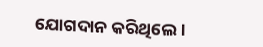ଯୋଗଦାନ କରିଥିଲେ।